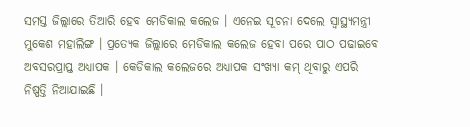ସମସ୍ତ ଜିଲ୍ଲାରେ ତିଆରି ହେବ ମେଡିକାଲ କଲେଜ । ଏନେଇ ସୂଚନା ଦେଲେ ସ୍ୱାସ୍ଥ୍ୟମନ୍ତ୍ରୀ ମୁକେଶ ମହାଲିଙ୍ଗ । ପ୍ରତ୍ୟେକ ଜିଲ୍ଲାରେ ମେଡିକାଲ କଲେଜ ହେବା ପରେ ପାଠ ପଢାଇବେ ଅବସରପ୍ରାପ୍ତ ଅଧ୍ୟାପକ । କେଡିକାଲ କଲେଜରେ ଅଧ୍ୟାପକ ସଂଖ୍ୟା କମ୍ ଥିବାରୁ ଏପରି ନିଷ୍ପତ୍ତି ନିଆଯାଇଛି ।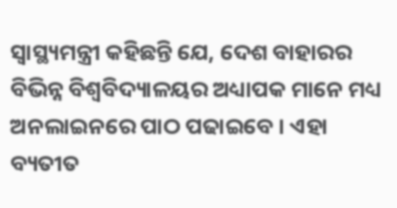ସ୍ୱାସ୍ଥ୍ୟମନ୍ତ୍ରୀ କହିଛନ୍ତି ଯେ, ଦେଶ ବାହାରର ବିଭିନ୍ନ ବିଶ୍ୱବିଦ୍ୟାଳୟର ଅଧ୍ୟାପକ ମାନେ ମଧ୍ୟ ଅନଲାଇନରେ ପାଠ ପଢାଇବେ । ଏହା ବ୍ୟତୀତ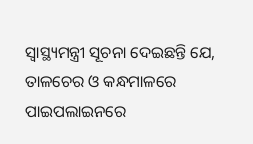ସ୍ୱାସ୍ଥ୍ୟମନ୍ତ୍ରୀ ସୂଚନା ଦେଇଛନ୍ତି ଯେ, ତାଳଚେର ଓ କନ୍ଧମାଳରେ ପାଇପଲାଇନରେ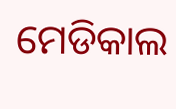ମେଡିକାଲ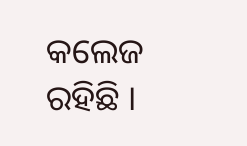କଲେଜ ରହିଛି ।